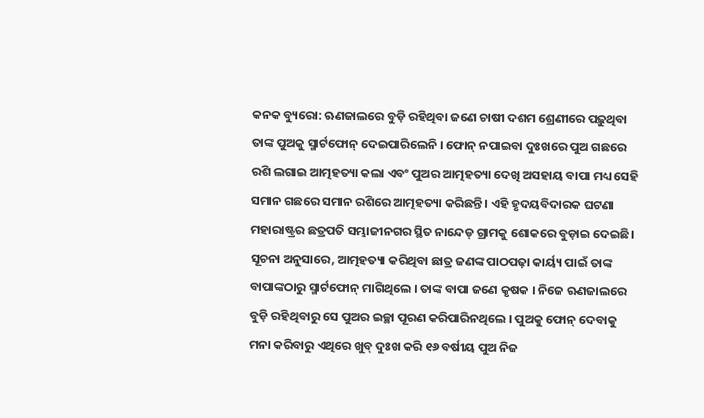କନକ ବ୍ୟୁରୋ: ଋଣଜାଲରେ ବୁଡ଼ି ରହିଥିବା ଜଣେ ଚାଷୀ ଦଶମ ଶ୍ରେଣୀରେ ପଢ଼ୁଥିବା ତାଙ୍କ ପୁଅକୁ ସ୍ମାର୍ଟଫୋନ୍ ଦେଇପାରିଲେନି । ଫୋନ୍ ନପାଇବା ଦୁଃଖରେ ପୁଅ ଗଛରେ ରଶି ଲଗାଇ ଆତ୍ମହତ୍ୟା କଲା ଏବଂ ପୁଅର ଆତ୍ମହତ୍ୟା ଦେଖି ଅସହାୟ ବାପା ମଧ୍ୟ ସେହି ସମାନ ଗଛରେ ସମାନ ରଶିରେ ଆତ୍ମହତ୍ୟା କରିଛନ୍ତି । ଏହି ହୃଦୟବିଦାରକ ଘଟଣା ମହାରାଷ୍ଟ୍ରର ଛତ୍ରପତି ସମ୍ଭାଜୀନଗର ସ୍ଥିତ ନାନ୍ଦେଡ୍ ଗ୍ରାମକୁ ଶୋକରେ ବୁଡ଼ାଇ ଦେଇଛି।
ସୂଚନା ଅନୁସାରେ, ଆତ୍ମହତ୍ୟା କରିଥିବା ଛାତ୍ର ଜଣଙ୍କ ପାଠପଢ଼ା କାର୍ୟ୍ୟ ପାଇଁ ତାଙ୍କ ବାପାଙ୍କଠାରୁ ସ୍ମାର୍ଟଫୋନ୍ ମାଗିଥିଲେ । ତାଙ୍କ ବାପା ଜଣେ କୃଷକ । ନିଜେ ଋଣଜାଲରେ ବୁଡ଼ି ରହିଥିବାରୁ ସେ ପୁଅର ଇଚ୍ଛା ପୂରଣ କରିପାରିନଥିଲେ । ପୁଅକୁ ଫୋନ୍ ଦେବାକୁ ମନା କରିବାରୁ ଏଥିରେ ଖୁବ୍ ଦୁଃଖ କରି ୧୬ ବର୍ଷୀୟ ପୁଅ ନିଜ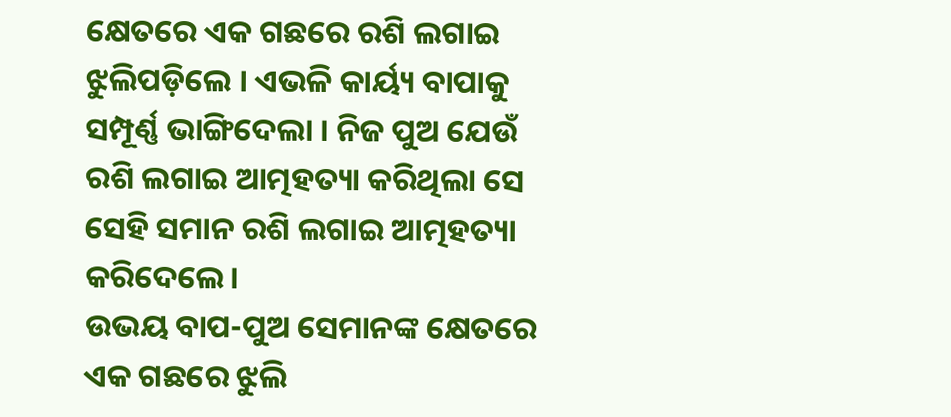କ୍ଷେତରେ ଏକ ଗଛରେ ରଶି ଲଗାଇ ଝୁଲିପଡ଼ିଲେ । ଏଭଳି କାର୍ୟ୍ୟ ବାପାକୁ ସମ୍ପୂର୍ଣ୍ଣ ଭାଙ୍ଗିଦେଲା । ନିଜ ପୁଅ ଯେଉଁ ରଶି ଲଗାଇ ଆତ୍ମହତ୍ୟା କରିଥିଲା ସେ ସେହି ସମାନ ରଶି ଲଗାଇ ଆତ୍ମହତ୍ୟା କରିଦେଲେ।
ଉଭୟ ବାପ-ପୁଅ ସେମାନଙ୍କ କ୍ଷେତରେ ଏକ ଗଛରେ ଝୁଲି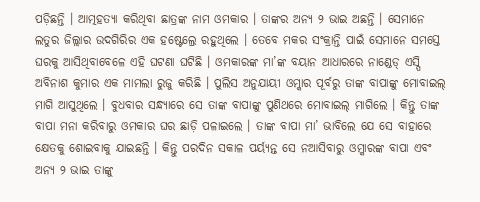ପଡ଼ିଛନ୍ତି । ଆତ୍ମହତ୍ୟା କରିଥିବା ଛାତ୍ରଙ୍କ ନାମ ଓମକାର । ତାଙ୍କର ଅନ୍ୟ ୨ ଭାଇ ଅଛନ୍ତି । ସେମାନେ ଲତୁର ଜିଲ୍ଲାର ଉଦଗିରିର ଏକ ହଷ୍ଟେଲ୍ରେ ରହୁଥିଲେ । ତେବେ ମକର ସଂକ୍ରାନ୍ତି ପାଇଁ ସେମାନେ ସମସ୍ତେ ଘରକୁ ଆସିଥିବାବେଳେ ଏହି ଘଟଣା ଘଟିଛି । ଓମକାରଙ୍କ ମା’ଙ୍କ ବୟାନ ଆଧାରରେ ନାଣ୍ଡେଡ୍ ଏସ୍ପି ଅବିନାଶ କୁମାର ଏକ ମାମଲା ରୁଜୁ କରିଛି । ପୁଲିସ ଅନୁଯାୟୀ ଓମ୍କାର ପୂର୍ବରୁ ତାଙ୍କ ବାପାଙ୍କୁ ମୋବାଇଲ୍ ମାଗି ଆସୁଥିଲେ । ବୁଧବାର ସନ୍ଧ୍ୟାରେ ସେ ତାଙ୍କ ବାପାଙ୍କୁ ପୁଣିଥରେ ମୋବାଇଲ୍ ମାଗିଲେ । କିନ୍ତୁ ତାଙ୍କ ବାପା ମନା କରିବାରୁ ଓମକାର ଘର ଛାଡ଼ି ପଳାଇଲେ । ତାଙ୍କ ବାପା ମା’ ଭାବିଲେ ଯେ ସେ ବାହାରେ କ୍ଷେତକୁ ଶୋଇବାକୁ ଯାଇଛନ୍ତି । କିନ୍ତୁ ପରଦିନ ସକାଳ ପର୍ୟ୍ୟନ୍ତ ସେ ନଆସିବାରୁ ଓମ୍କାରଙ୍କ ବାପା ଏବଂ ଅନ୍ୟ ୨ ଭାଇ ତାଙ୍କୁ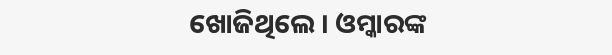ଖୋଜିଥିଲେ । ଓମ୍କାରଙ୍କ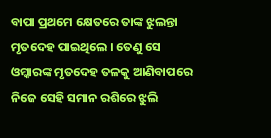ବାପା ପ୍ରଥମେ କ୍ଷେତରେ ତାଙ୍କ ଝୁଲନ୍ତା ମୃତଦେହ ପାଇଥିଲେ । ତେଣୁ ସେ ଓମ୍କାରଙ୍କ ମୃତଦେହ ତଳକୁ ଆଣିବାପରେ ନିଜେ ସେହି ସମାନ ରଶିରେ ଝୁଲି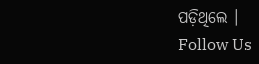ପଡ଼ିଥିଲେ ।
Follow Us